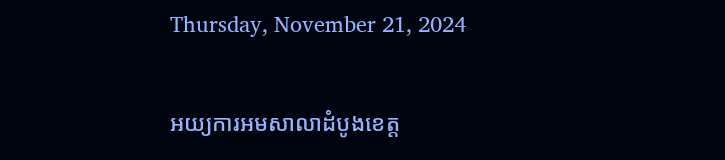Thursday, November 21, 2024

អយ្យការអមសាលាដំបូងខេត្ត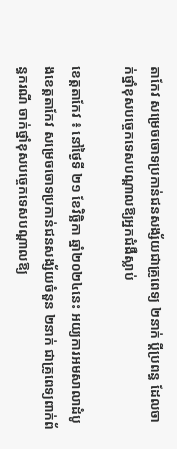តាកែវ សម្រេចចោទប្រកាន់ជនសង្ស័យជាគ្រូពេទ្យ ២នាក់ ប្ដីប្រពន្ធ ដែលចាក់ថ្នាំខុសបច្ចេកទេសបណ្ដាលឱ្យអ្នកជំងឺស្លាប់

ខេត្តតាកែវ ៖ នៅថ្ងៃទី ២១ ខែវិច្ឆិកា ឆ្នាំ២០២៤នេះ អយ្យការអមសាលាដំបូងខេត្តតាកែវ សម្រេចចោទប្រកាន់ជនសង្ស័យចំនួន ២នាក់ ជាគ្រូពេទ្យពាក់ព័ន្ធករណី ចាក់ថ្នាំខុសបច្ចេកទេសបណ្ដាលឱ្យ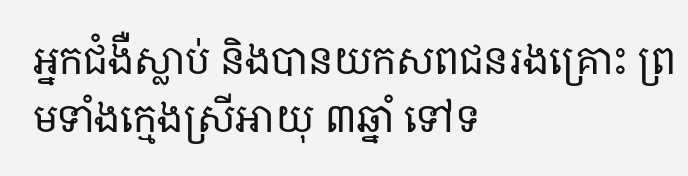អ្នកជំងឺស្លាប់ និងបានយកសពជនរងគ្រោះ ព្រមទាំងក្មេងស្រីអាយុ ៣ឆ្នាំ ទៅទ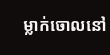ម្លាក់ចោលនៅ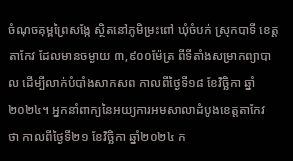ចំណុចគុម្ពព្រៃសង្កែ ស្ថិតនៅភូមិម្រះពៅ ឃុំចំបក់ ស្រុកបាទី ខេត្តតាកែវ ដែលមានចម្ងាយ ៣,៩០០ម៉ែត្រ ពីទីតាំងសម្រាកព្យាបាល ដើម្បីលាក់បំបាំងសាកសព កាលពីថ្ងៃទី១៨ ខែវិច្ឆិកា ឆ្នាំ២០២៤។ អ្នកនាំពាក្យនៃអយ្យការអមសាលាដំបូងខេត្តតាកែវ ថា កាលពីថ្ងៃទី២១ ខែវិច្ឆិកា ឆ្នាំ២០២៤ ក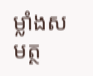ម្លាំងសមត្ថ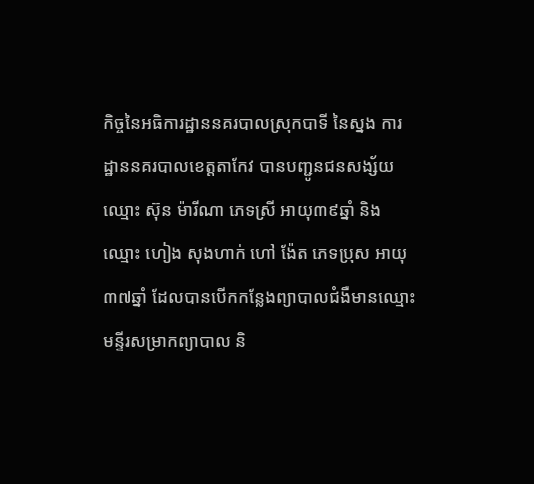កិច្ចនៃអធិការដ្ឋាននគរបាលស្រុកបាទី នៃស្នង ការដ្ឋាននគរបាលខេត្តតាកែវ បានបញ្ជូនជនសង្ស័យឈ្មោះ ស៊ុន ម៉ារីណា ភេទស្រី អាយុ៣៩ឆ្នាំ និងឈ្មោះ ហៀង សុងហាក់ ហៅ ង៉ែត ភេទប្រុស អាយុ៣៧ឆ្នាំ ដែលបានបើកកន្លែងព្យាបាលជំងឺមានឈ្មោះ មន្ទីរសម្រាកព្យាបាល និ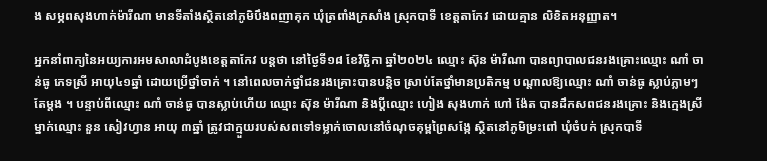ង សម្ភពសុងហាក់ម៉ារីណា មានទីតាំងស្ថិតនៅភូមិបឹងពញាគុក ឃុំត្រពាំងក្រសាំង ស្រុកបាទី ខេត្តតាកែវ ដោយគ្មាន លិខិតអនុញ្ញាត។

អ្នកនាំពាក្យនៃអយ្យការអមសាលាដំបូងខេត្តតាកែវ បន្តថា នៅថ្ងៃទី១៨ ខែវិច្ឆិកា ឆ្នាំ២០២៤ ឈ្មោះ ស៊ុន ម៉ារីណា បានព្យាបាលជនរងគ្រោះឈ្មោះ ណាំ ចាន់ធូ ភេទស្រី អាយុ៤១ឆ្នាំ ដោយប្រើថ្នាំចាក់ ។ នៅពេលចាក់ថ្នាំជនរងគ្រោះបានបន្តិច ស្រាប់តែថ្នាំមានប្រតិកម្ម បណ្តាលឱ្យឈ្មោះ ណាំ ចាន់ធូ ស្លាប់ភ្លាមៗតែម្តង ។ បន្ទាប់ពីឈ្មោះ ណាំ ចាន់ធូ បានស្លាប់ហើយ ឈ្មោះ ស៊ុន ម៉ារីណា និងប្តីឈ្មោះ ហៀង សុងហាក់ ហៅ ង៉ែត បានដឹកសពជនរងគ្រោះ និងក្មេងស្រីម្នាក់ឈ្មោះ នួន សៀវហ្វាន អាយុ ៣ឆ្នាំ ត្រូវជាក្មួយរបស់សពទៅទម្លាក់ចោលនៅចំណុចគុម្ពព្រៃសង្កែ ស្ថិតនៅភូមិម្រះពៅ ឃុំចំបក់ ស្រុកបាទី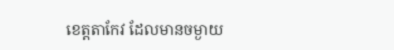ខេត្តតាកែវ ដែលមានចម្ងាយ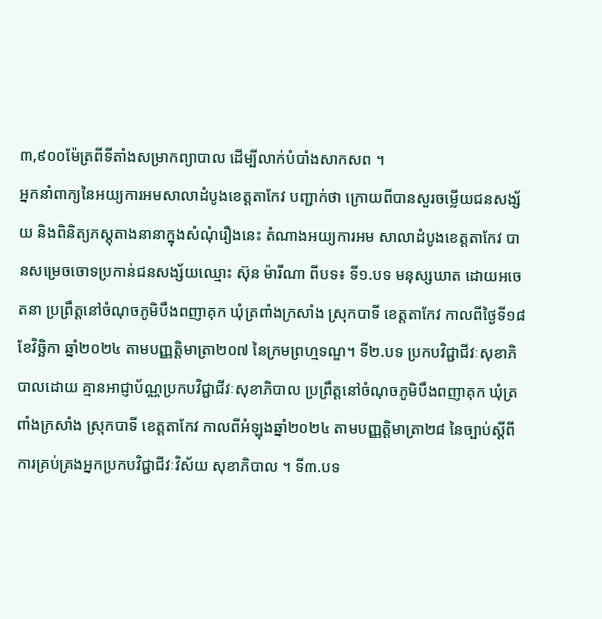៣,៩០០ម៉ែត្រពីទីតាំងសម្រាកព្យាបាល ដើម្បីលាក់បំបាំងសាកសព ។
អ្នកនាំពាក្យនៃអយ្យការអមសាលាដំបូងខេត្តតាកែវ បញ្ជាក់ថា ក្រោយពីបានសួរចម្លើយជនសង្ស័យ និងពិនិត្យភស្តុតាងនានាក្នុងសំណុំរឿងនេះ តំណាងអយ្យការអម សាលាដំបូងខេត្តតាកែវ បានសម្រេចចោទប្រកាន់ជនសង្ស័យឈ្មោះ ស៊ុន ម៉ារីណា ពីបទ៖ ទី១.បទ មនុស្សឃាត ដោយអចេតនា ប្រព្រឹត្តនៅចំណុចភូមិបឹងពញាគុក ឃុំត្រពាំងក្រសាំង ស្រុកបាទី ខេត្តតាកែវ កាលពីថ្ងៃទី១៨ ខែវិច្ឆិកា ឆ្នាំ២០២៤ តាមបញ្ញត្តិមាត្រា២០៧ នៃក្រមព្រហ្មទណ្ឌ។ ទី២.បទ ប្រកបវិជ្ជាជីវៈសុខាភិបាលដោយ គ្មានអាជ្ញាប័ណ្ណប្រកបវិជ្ជាជីវៈសុខាភិបាល ប្រព្រឹត្តនៅចំណុចភូមិបឹងពញាគុក ឃុំត្រពាំងក្រសាំង ស្រុកបាទី ខេត្តតាកែវ កាលពីអំឡុងឆ្នាំ២០២៤ តាមបញ្ញត្តិមាត្រា២៨ នៃច្បាប់ស្តីពីការគ្រប់គ្រងអ្នកប្រកបវិជ្ជាជីវៈវិស័យ សុខាភិបាល ។ ទី៣.បទ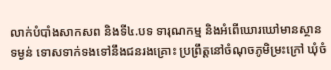លាក់បំបាំងសាកសព និងទី៤.បទ ទារុណកម្ម និងអំពើឃោរឃៅមានស្ថានទម្ងន់ ទោសទាក់ទងទៅនឹងជនរងគ្រោះ ប្រព្រឹត្តនៅចំណុចភូមិម្រះក្រៅ ឃុំចំ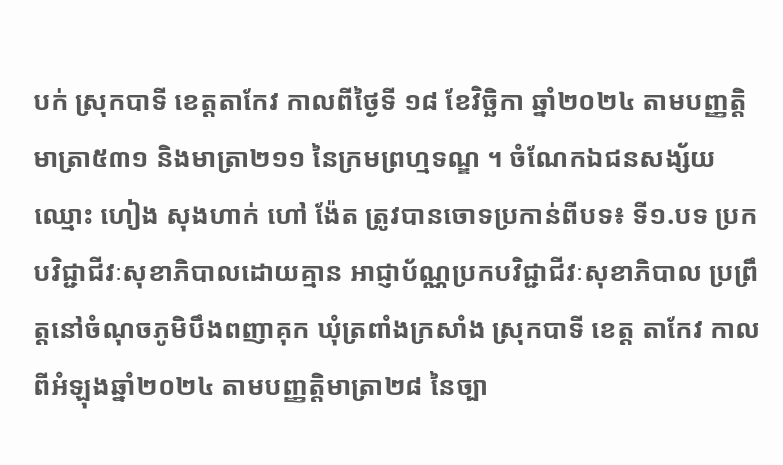បក់ ស្រុកបាទី ខេត្តតាកែវ កាលពីថ្ងៃទី ១៨ ខែវិច្ឆិកា ឆ្នាំ២០២៤ តាមបញ្ញត្តិមាត្រា៥៣១ និងមាត្រា២១១ នៃក្រមព្រហ្មទណ្ឌ ។ ចំណែកឯជនសង្ស័យ ឈ្មោះ ហៀង សុងហាក់ ហៅ ង៉ែត ត្រូវបានចោទប្រកាន់ពីបទ៖ ទី១.បទ ប្រកបវិជ្ជាជីវៈសុខាភិបាលដោយគ្មាន អាជ្ញាប័ណ្ណប្រកបវិជ្ជាជីវៈសុខាភិបាល ប្រព្រឹត្តនៅចំណុចភូមិបឹងពញាគុក ឃុំត្រពាំងក្រសាំង ស្រុកបាទី ខេត្ត តាកែវ កាលពីអំឡុងឆ្នាំ២០២៤ តាមបញ្ញត្តិមាត្រា២៨ នៃច្បា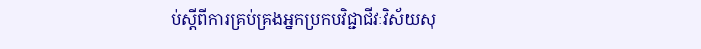ប់ស្តីពីការគ្រប់គ្រងអ្នកប្រកបវិជ្ជាជីវៈវិស័យសុ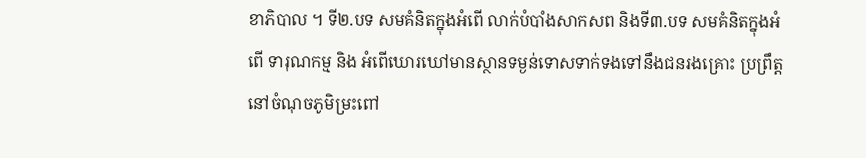ខាភិបាល ។ ទី២.បទ សមគំនិតក្នុងអំពើ លាក់បំបាំងសាកសព និងទី៣.បទ សមគំនិតក្នុងអំពើ ទារុណកម្ម និង អំពើឃោរឃៅមានស្ថានទម្ងន់ទោសទាក់ទងទៅនឹងជនរងគ្រោះ ប្រព្រឹត្តនៅចំណុចភូមិម្រះពៅ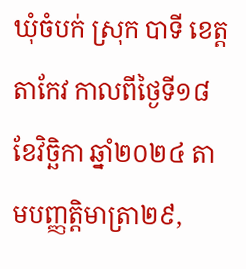ឃុំចំបក់ ស្រុក បាទី ខេត្តតាកែវ កាលពីថ្ងៃទី១៨ ខែវិច្ឆិកា ឆ្នាំ២០២៤ តាមបញ្ញត្តិមាត្រា២៩,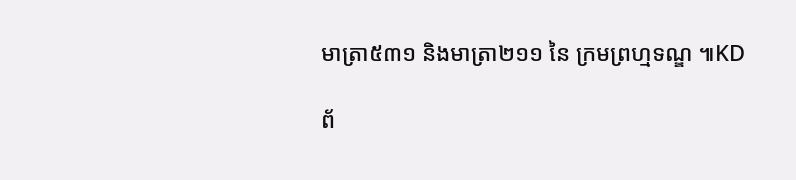មាត្រា៥៣១ និងមាត្រា២១១ នៃ ក្រមព្រហ្មទណ្ឌ ៕KD

ព័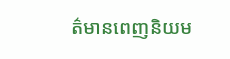ត៌មានពេញនិយម